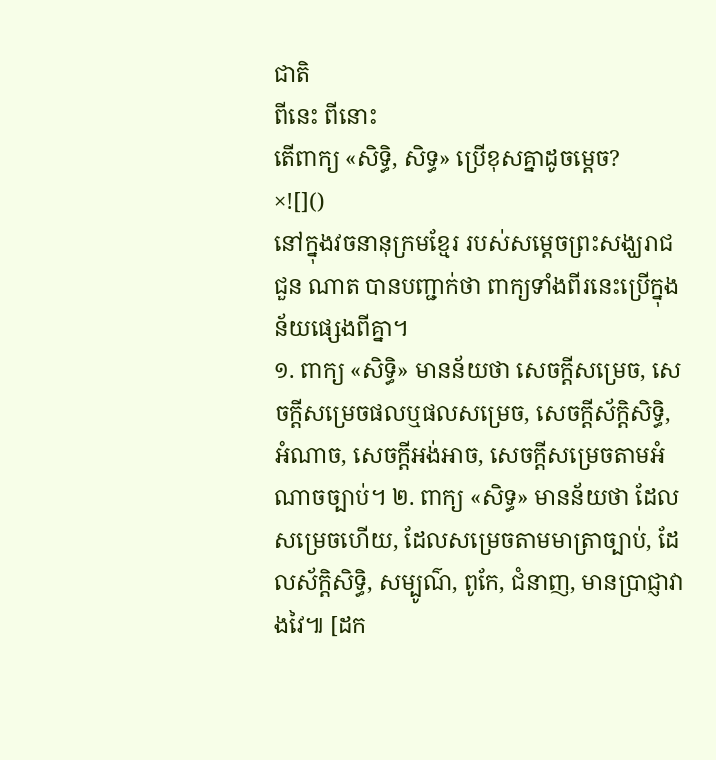ជាតិ
ពីនេះ ពីនោះ
តើពាក្យ «សិទ្ធិ, សិទ្ធ» ប្រើខុសគ្នាដូចម្តេច?
×![]()
នៅក្នុងវចនានុក្រមខ្មែរ របស់សម្តេចព្រះសង្ឃរាជ ជួន ណាត បានបញ្ជាក់ថា ពាក្យទាំងពីរនេះប្រើក្នុងន័យផ្សេងពីគ្នា។
១. ពាក្យ «សិទ្ធិ» មានន័យថា សេចក្តីសម្រេច, សេចក្តីសម្រេចផលឬផលសម្រេច, សេចក្តីស័ក្តិសិទ្ធិ, អំណាច, សេចក្តីអង់អាច, សេចក្តីសម្រេចតាមអំណាចច្បាប់។ ២. ពាក្យ «សិទ្ធ» មានន័យថា ដែលសម្រេចហើយ, ដែលសម្រេចតាមមាត្រាច្បាប់, ដែលស័ក្តិសិទ្ធិ, សម្បូណ៌, ពូកែ, ជំនាញ, មានប្រាជ្ញាវាងវៃ៕ [ដក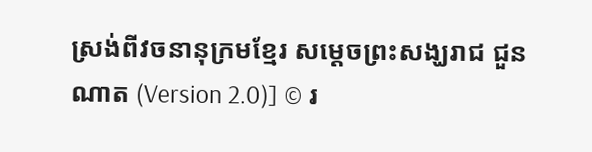ស្រង់ពីវចនានុក្រមខ្មែរ សម្តេចព្រះសង្ឃរាជ ជួន ណាត (Version 2.0)] © រ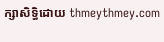ក្សាសិទ្ធិដោយ thmeythmey.com